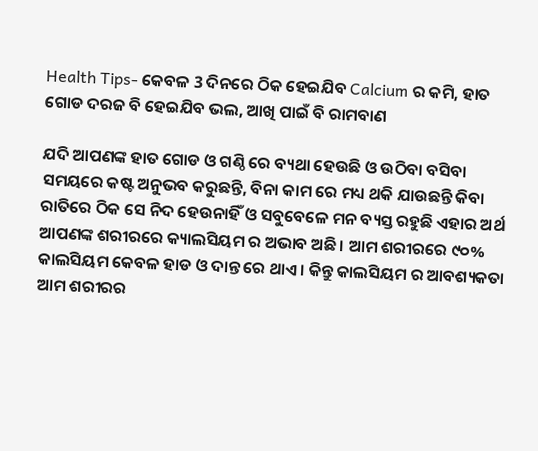Health Tips- କେବଳ 3 ଦିନରେ ଠିକ ହେଇଯିବ Calcium ର କମି, ହାତ ଗୋଡ ଦରଜ ବି ହେଇଯିବ ଭଲ, ଆଖି ପାଇଁ ବି ରାମବାଣ

ଯଦି ଆପଣଙ୍କ ହାତ ଗୋଡ ଓ ଗଣ୍ଠି ରେ ବ୍ୟଥା ହେଉଛି ଓ ଉଠିବା ବସିବା ସମୟରେ କଷ୍ଟ ଅନୁଭବ କରୁଛନ୍ତି, ବିନା କାମ ରେ ମଧ୍ୟ ଥକି ଯାଉଛନ୍ତି କିବା ରାତିରେ ଠିକ ସେ ନିଦ ହେଉନାହିଁ ଓ ସବୁବେଳେ ମନ ବ୍ୟସ୍ତ ରହୁଛି ଏହାର ଅର୍ଥ ଆପଣଙ୍କ ଶରୀରରେ କ୍ୟାଲସିୟମ ର ଅଭାବ ଅଛି । ଆମ ଶରୀରରେ ୯୦% କାଲସିୟମ କେବଳ ହାଡ ଓ ଦାନ୍ତ ରେ ଥାଏ । କିନ୍ତୁ କାଲସିୟମ ର ଆବଶ୍ୟକତା ଆମ ଶରୀରର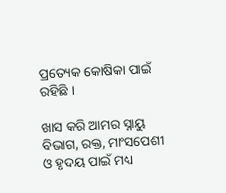ପ୍ରତ୍ୟେକ କୋଷିକା ପାଇଁ ରହିଛି ।

ଖାସ କରି ଆମର ସ୍ନାୟୁ ବିଭାଗ, ରକ୍ତ, ମାଂସପେଶୀ ଓ ହୃଦୟ ପାଇଁ ମଧ୍ୟ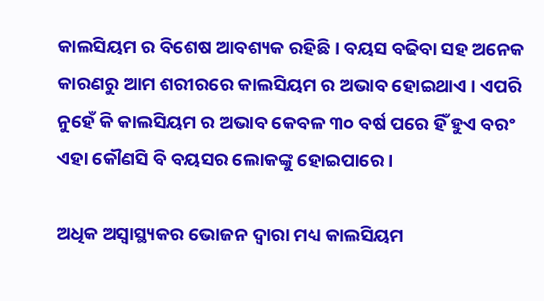କାଲସିୟମ ର ବିଶେଷ ଆବଶ୍ୟକ ରହିଛି । ବୟସ ବଢିବା ସହ ଅନେକ କାରଣରୁ ଆମ ଶରୀରରେ କାଲସିୟମ ର ଅଭାବ ହୋଇଥାଏ । ଏପରି ନୁହେଁ କି କାଲସିୟମ ର ଅଭାବ କେବଳ ୩୦ ବର୍ଷ ପରେ ହିଁ ହୁଏ ବରଂ ଏହା କୌଣସି ବି ବୟସର ଲୋକଙ୍କୁ ହୋଇପାରେ ।

ଅଧିକ ଅସ୍ୱାସ୍ଥ୍ୟକର ଭୋଜନ ଦ୍ୱାରା ମଧ୍ୟ କାଲସିୟମ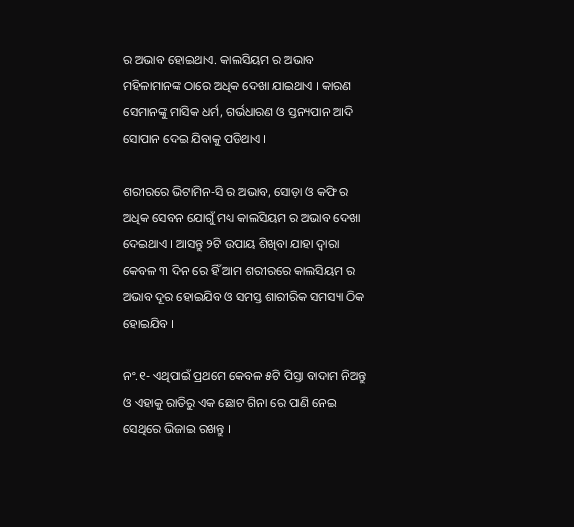ର ଅଭାବ ହୋଇଥାଏ. କାଲସିୟମ ର ଅଭାବ ମହିଳାମାନଙ୍କ ଠାରେ ଅଧିକ ଦେଖା ଯାଇଥାଏ । କାରଣ ସେମାନଙ୍କୁ ମାସିକ ଧର୍ମ, ଗର୍ଭଧାରଣ ଓ ସ୍ତନ୍ୟପାନ ଆଦି ସୋପାନ ଦେଇ ଯିବାକୁ ପଡିଥାଏ ।

ଶରୀରରେ ଭିଟାମିନ-ସି ର ଅଭାବ, ସୋଡ଼ା ଓ କଫି ର ଅଧିକ ସେବନ ଯୋଗୁଁ ମଧ୍ୟ କାଲସିୟମ ର ଅଭାବ ଦେଖା ଦେଇଥାଏ । ଆସନ୍ତୁ ୨ଟି ଉପାୟ ଶିଖିବା ଯାହା ଦ୍ୱାରା କେବଳ ୩ ଦିନ ରେ ହିଁ ଆମ ଶରୀରରେ କାଲସିୟମ ର ଅଭାବ ଦୂର ହୋଇଯିବ ଓ ସମସ୍ତ ଶାରୀରିକ ସମସ୍ୟା ଠିକ ହୋଇଯିବ ।

ନଂ.୧- ଏଥିପାଇଁ ପ୍ରଥମେ କେବଳ ୫ଟି ପିସ୍ତା ବାଦାମ ନିଅନ୍ତୁ ଓ ଏହାକୁ ରାତିରୁ ଏକ ଛୋଟ ଗିନା ରେ ପାଣି ନେଇ ସେଥିରେ ଭିଜାଇ ରଖନ୍ତୁ ।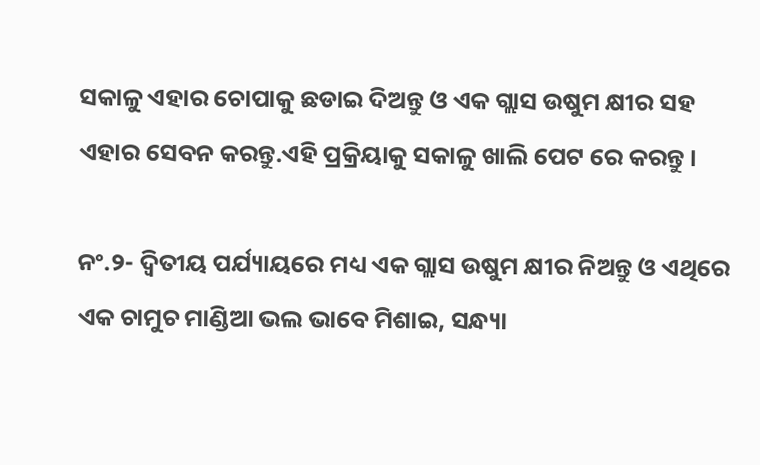ସକାଳୁ ଏହାର ଚୋପାକୁ ଛଡାଇ ଦିଅନ୍ତୁ ଓ ଏକ ଗ୍ଲାସ ଉଷୁମ କ୍ଷୀର ସହ ଏହାର ସେବନ କରନ୍ତୁ.ଏହି ପ୍ରକ୍ରିୟାକୁ ସକାଳୁ ଖାଲି ପେଟ ରେ କରନ୍ତୁ ।

ନଂ.୨- ଦ୍ଵିତୀୟ ପର୍ଯ୍ୟାୟରେ ମଧ୍ୟ ଏକ ଗ୍ଲାସ ଉଷୁମ କ୍ଷୀର ନିଅନ୍ତୁ ଓ ଏଥିରେ ଏକ ଚାମୁଚ ମାଣ୍ଡିଆ ଭଲ ଭାବେ ମିଶାଇ, ସନ୍ଧ୍ୟା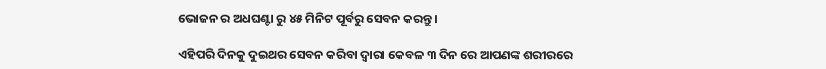ଭୋଜନ ର ଅଧଘଣ୍ଟା ରୁ ୪୫ ମିନିଟ ପୂର୍ବରୁ ସେବନ କରନ୍ତୁ ।

ଏହିପରି ଦିନକୁ ଦୁଇଥର ସେବନ କରିବା ଦ୍ୱାରା କେବଳ ୩ ଦିନ ରେ ଆପଣଙ୍କ ଶରୀରରେ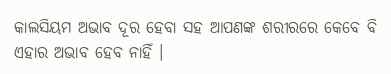କାଲସିୟମ ଅଭାବ ଦୂର ହେବା ସହ ଆପଣଙ୍କ ଶରୀରରେ କେବେ ବି ଏହାର ଅଭାବ ହେବ ନାହିଁ ।